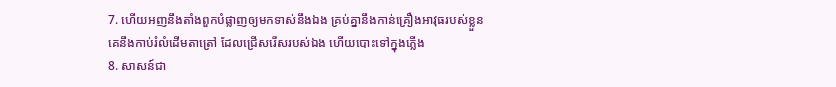7. ហើយអញនឹងតាំងពួកបំផ្លាញឲ្យមកទាស់នឹងឯង គ្រប់គ្នានឹងកាន់គ្រឿងអាវុធរបស់ខ្លួន គេនឹងកាប់រំលំដើមតាត្រៅ ដែលជ្រើសរើសរបស់ឯង ហើយបោះទៅក្នុងភ្លើង
8. សាសន៍ជា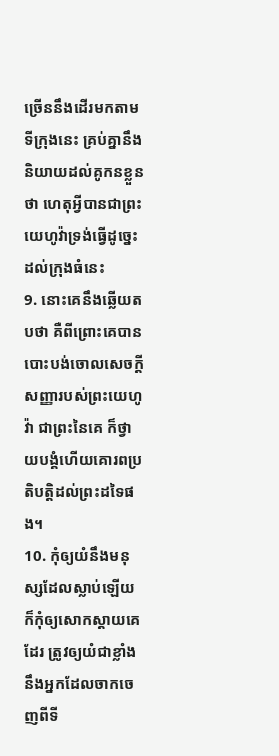ច្រើននឹងដើរមកតាមទីក្រុងនេះ គ្រប់គ្នានឹងនិយាយដល់គូកនខ្លួនថា ហេតុអ្វីបានជាព្រះយេហូវ៉ាទ្រង់ធ្វើដូច្នេះដល់ក្រុងធំនេះ
9. នោះគេនឹងឆ្លើយតបថា គឺពីព្រោះគេបានបោះបង់ចោលសេចក្តីសញ្ញារបស់ព្រះយេហូវ៉ា ជាព្រះនៃគេ ក៏ថ្វាយបង្គំហើយគោរពប្រតិបត្តិដល់ព្រះដទៃផង។
10. កុំឲ្យយំនឹងមនុស្សដែលស្លាប់ឡើយ ក៏កុំឲ្យសោកស្តាយគេដែរ ត្រូវឲ្យយំជាខ្លាំងនឹងអ្នកដែលចាកចេញពីទី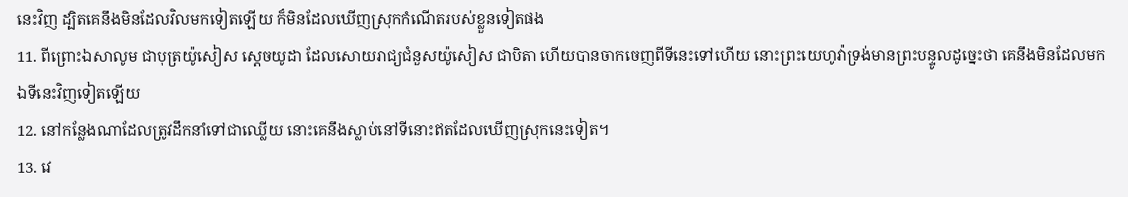នេះវិញ ដ្បិតគេនឹងមិនដែលវិលមកទៀតឡើយ ក៏មិនដែលឃើញស្រុកកំណើតរបស់ខ្លួនទៀតផង
11. ពីព្រោះឯសាលូម ជាបុត្រយ៉ូសៀស ស្តេចយូដា ដែលសោយរាជ្យជំនួសយ៉ូសៀស ជាបិតា ហើយបានចាកចេញពីទីនេះទៅហើយ នោះព្រះយេហូវ៉ាទ្រង់មានព្រះបន្ទូលដូច្នេះថា គេនឹងមិនដែលមកឯទីនេះវិញទៀតឡើយ
12. នៅកន្លែងណាដែលត្រូវដឹកនាំទៅជាឈ្លើយ នោះគេនឹងស្លាប់នៅទីនោះឥតដែលឃើញស្រុកនេះទៀត។
13. វេ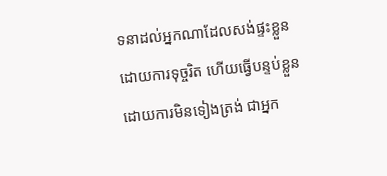ទនាដល់អ្នកណាដែលសង់ផ្ទះខ្លួន ដោយការទុច្ចរិត ហើយធ្វើបន្ទប់ខ្លួនដោយការមិនទៀងត្រង់ ជាអ្នក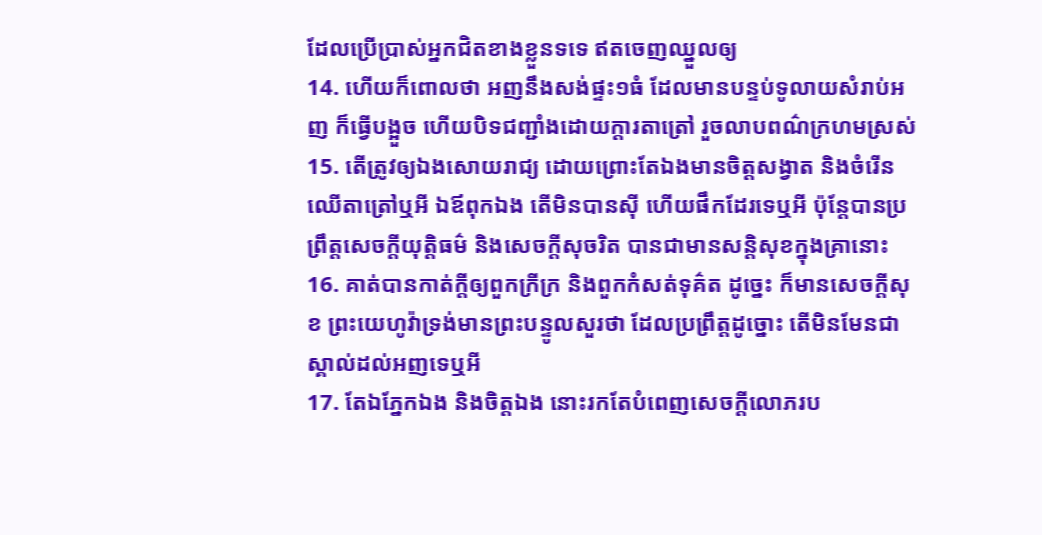ដែលប្រើប្រាស់អ្នកជិតខាងខ្លួនទទេ ឥតចេញឈ្នួលឲ្យ
14. ហើយក៏ពោលថា អញនឹងសង់ផ្ទះ១ធំ ដែលមានបន្ទប់ទូលាយសំរាប់អញ ក៏ធ្វើបង្អួច ហើយបិទជញ្ជាំងដោយក្តារតាត្រៅ រួចលាបពណ៌ក្រហមស្រស់
15. តើត្រូវឲ្យឯងសោយរាជ្យ ដោយព្រោះតែឯងមានចិត្តសង្វាត និងចំរើនឈើតាត្រៅឬអី ឯឪពុកឯង តើមិនបានស៊ី ហើយផឹកដែរទេឬអី ប៉ុន្តែបានប្រព្រឹត្តសេចក្តីយុត្តិធម៌ និងសេចក្តីសុចរិត បានជាមានសន្តិសុខក្នុងគ្រានោះ
16. គាត់បានកាត់ក្តីឲ្យពួកក្រីក្រ និងពួកកំសត់ទុគ៌ត ដូច្នេះ ក៏មានសេចក្តីសុខ ព្រះយេហូវ៉ាទ្រង់មានព្រះបន្ទូលសួរថា ដែលប្រព្រឹត្តដូច្នោះ តើមិនមែនជាស្គាល់ដល់អញទេឬអី
17. តែឯភ្នែកឯង និងចិត្តឯង នោះរកតែបំពេញសេចក្តីលោភរប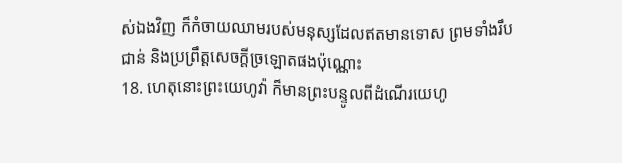ស់ឯងវិញ ក៏កំចាយឈាមរបស់មនុស្សដែលឥតមានទោស ព្រមទាំងរឹបជាន់ និងប្រព្រឹត្តសេចក្តីច្រឡោតផងប៉ុណ្ណោះ
18. ហេតុនោះព្រះយេហូវ៉ា ក៏មានព្រះបន្ទូលពីដំណើរយេហូ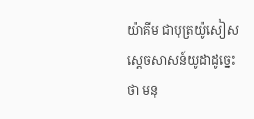យ៉ាគីម ជាបុត្រយ៉ូសៀស ស្តេចសាសន៍យូដាដូច្នេះថា មនុ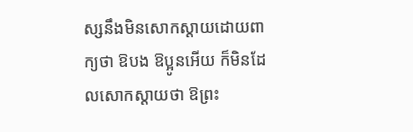ស្សនឹងមិនសោកស្តាយដោយពាក្យថា ឱបង ឱប្អូនអើយ ក៏មិនដែលសោកស្តាយថា ឱព្រះ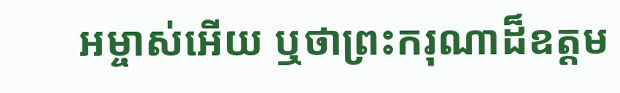អម្ចាស់អើយ ឬថាព្រះករុណាដ៏ឧត្តម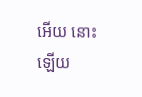អើយ នោះឡើយ